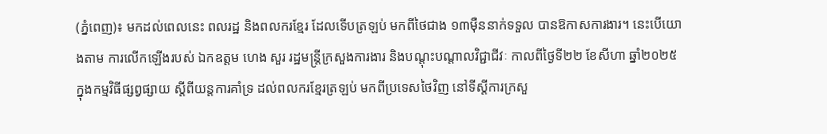(ភ្នំពេញ)៖ មកដល់ពេលនេះ ពលរដ្ឋ និងពលករខ្មែរ ដែលទើបត្រឡប់ មកពីថៃជាង ១៣ម៉ឺននាក់ទទួល បានឱកាសការងារ។ នេះបើយោងតាម ការលើកឡើងរបស់ ឯកឧត្តម ហេង សួរ រដ្ឋមន្ត្រីក្រសួងការងារ និងបណ្តុះបណ្តាលវិជ្ជាជីវៈ កាលពីថ្ងៃទី២២ ខែសីហា ឆ្នាំ២០២៥ ក្នុងកម្មវិធីផ្សព្វផ្សាយ ស្តីពីយន្តការគាំទ្រ ដល់ពលករខ្មែរត្រឡប់ មកពីប្រទេសថៃវិញ នៅទីស្តីការក្រសួ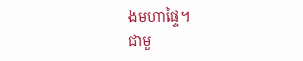ងមហាផ្ទៃ។
ជាមួ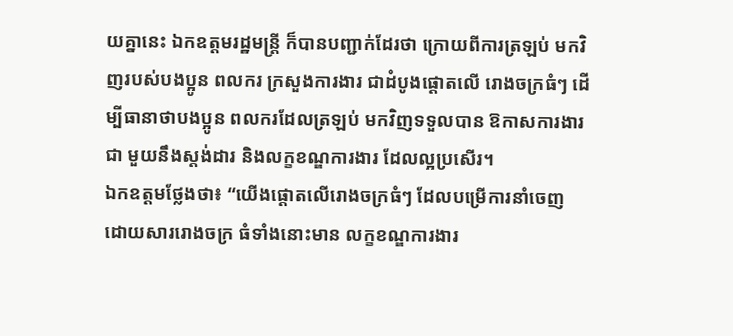យគ្នានេះ ឯកឧត្តមរដ្ឋមន្ត្រី ក៏បានបញ្ជាក់ដែរថា ក្រោយពីការត្រឡប់ មកវិញរបស់បងប្អូន ពលករ ក្រសួងការងារ ជាដំបូងផ្តោតលើ រោងចក្រធំៗ ដើម្បីធានាថាបងប្អូន ពលករដែលត្រឡប់ មកវិញទទួលបាន ឱកាសការងារជា មួយនឹងស្តង់ដារ និងលក្ខខណ្ឌការងារ ដែលល្អប្រសើរ។
ឯកឧត្តមថ្លែងថា៖ “យើងផ្តោតលើរោងចក្រធំៗ ដែលបម្រើការនាំចេញ ដោយសាររោងចក្រ ធំទាំងនោះមាន លក្ខខណ្ឌការងារ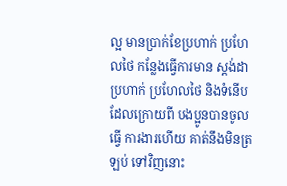ល្អ មានប្រាក់ខែប្រហាក់ ប្រហែលថៃ កន្លែងធ្វើការមាន ស្តង់ដាប្រហាក់ ប្រហែលថៃ និងទំនើប ដែលក្រោយពី បងប្អូនបានចូលធ្វើ ការងារហើយ គាត់នឹងមិនត្រឡប់ ទៅវិញនោះ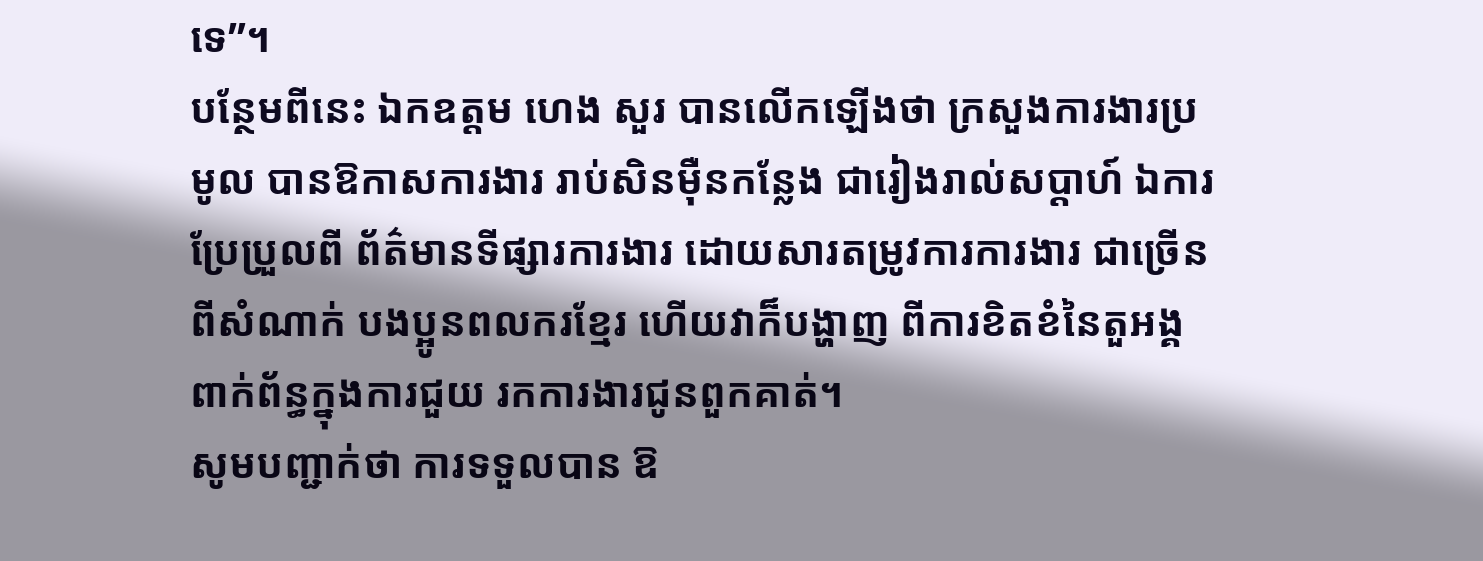ទេ”។
បន្ថែមពីនេះ ឯកឧត្តម ហេង សួរ បានលើកឡើងថា ក្រសួងការងារប្រមូល បានឱកាសការងារ រាប់សិនម៉ឺនកន្លែង ជារៀងរាល់សប្តាហ៍ ឯការប្រែប្រួលពី ព័ត៌មានទីផ្សារការងារ ដោយសារតម្រូវការការងារ ជាច្រើនពីសំណាក់ បងប្អូនពលករខ្មែរ ហើយវាក៏បង្ហាញ ពីការខិតខំនៃតួអង្គ ពាក់ព័ន្ធក្នុងការជួយ រកការងារជូនពួកគាត់។
សូមបញ្ជាក់ថា ការទទួលបាន ឱ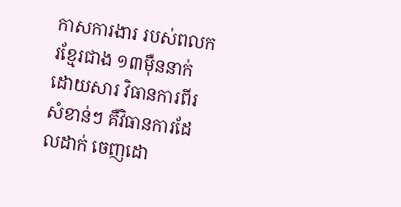កាសការងារ របស់ពលករខ្មែរជាង ១៣ម៉ឺននាក់ ដោយសារ វិធានការពីរសំខាន់ៗ គឺវិធានការដែលដាក់ ចេញដោ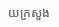យក្រសួង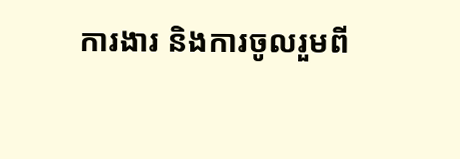ការងារ និងការចូលរួមពី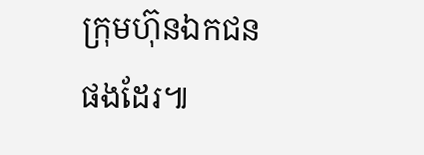ក្រុមហ៊ុនឯកជនផងដែរ៕